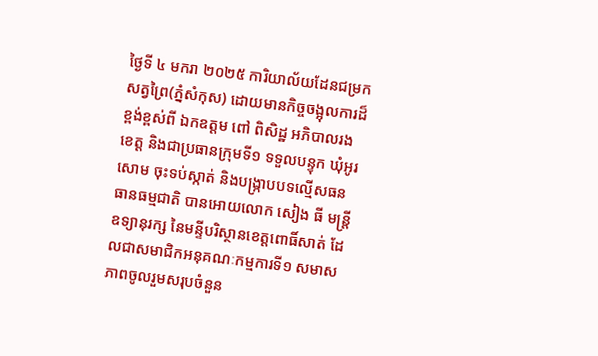ថ្ងៃទី ៤ មករា ២០២៥ ការិយាល័យដែនជម្រកសត្វព្រៃ(ភ្នំសំកុស) ដោយមានកិច្ចចង្អុលការដ៏ខ្ពង់ខ្ពស់ពី ឯកឧត្តម ពៅ ពិសិដ្ឋ អភិបាលរងខេត្ត និងជាប្រធានក្រុមទី១ ទទួលបន្ទុក ឃុំអូរសោម ចុះទប់ស្កាត់ និងបង្ក្រាបបទល្មើសធនធានធម្មជាតិ បានអោយលោក សៀង ធី មន្ត្រីឧទ្យានុរក្ស នៃមន្ទីបរិស្ថានខេត្តពោធិ៍សាត់ ដែលជាសមាជិកអនុគណៈកម្មការទី១ សមាសភាពចូលរួមសរុបចំនួន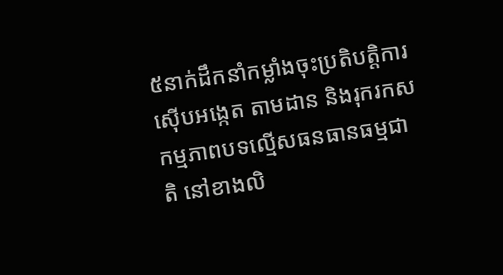៥នាក់ដឹកនាំកម្លាំងចុះប្រតិបត្តិការ ស៊ើបអង្កេត តាមដាន និងរុករកសកម្មភាពបទល្មើសធនធានធម្មជាតិ នៅខាងលិ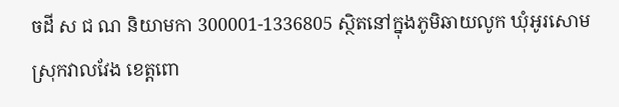ចដី ស ជ ណ និយាមកា 300001-1336805 ស្ថិតនៅក្នុងភូមិឆាយលូក ឃុំអូរសោម ស្រុកវាលវែង ខេត្តពោ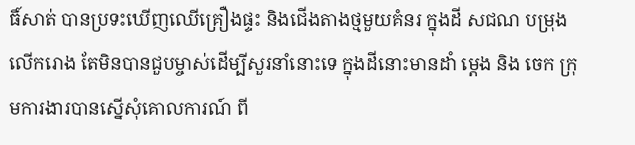ធិ៍សាត់ បានប្រទះឃើញឈើគ្រឿងផ្ទះ និងជើងតាងថ្មមួយគំនរ ក្នុងដី សជណ បម្រុងលើករោង តែមិនបានជួបម្ចាស់ដើម្បីសួរនាំនោះទេ ក្នុងដីនោះមានដាំ ម្តេង និង ចេក ក្រុមការងារបានស្នើសុំគោលការណ៍ ពី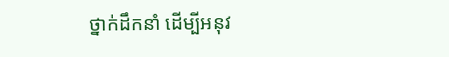ថ្នាក់ដឹកនាំ ដើម្បីអនុវ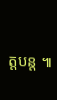ត្តបន្ត ៕